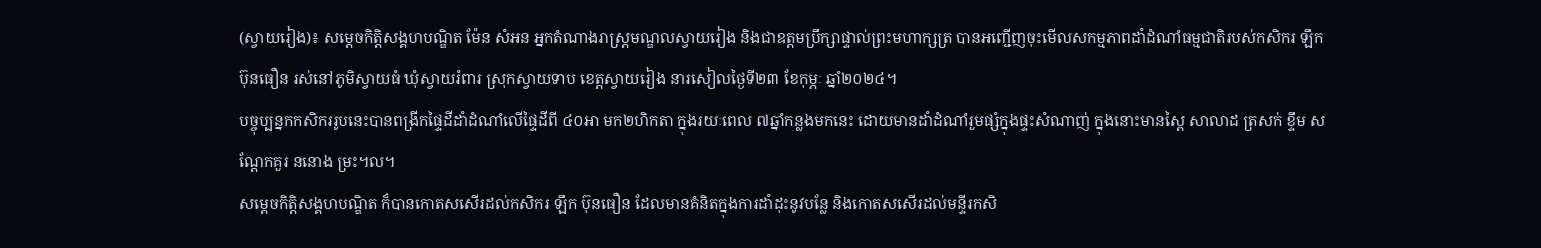(ស្វាយរៀង)៖ សម្តេចកិត្តិសង្គហបណ្ឌិត ម៉ែន សំអន អ្នកតំណាងរាស្រ្តមណ្ឌលស្វាយរៀង និងជាឧត្តមប្រឹក្សាផ្ទាល់ព្រះមហាក្សត្រ បានអញ្ជើញចុះមើលសកម្មភាពដាំដំណាំធម្មជាតិរបស់កសិករ ឡឹក ប៊ុនធឿន រស់នៅភូមិស្វាយធំ ឃុំស្វាយរំពារ ស្រុកស្វាយទាប ខេត្តស្វាយរៀង នារសៀលថ្ងៃទី២៣ ខែកុម្ភៈ ឆ្នាំ២០២៤។
បច្ចុប្បន្នកកសិកររូបនេះបានពង្រីកផ្ទៃដីដាំដំណាំលើផ្ទៃដីពី ៤០អា មក២ហិកតា ក្នុងរយៈពេល ៧ឆ្នាំកន្លងមកនេះ ដោយមានដាំដំណាំរួមផ្សំក្នុងផ្ទះសំណាញ់ ក្នុងនោះមានស្ពៃ សាលាដ ត្រសក់ ខ្ទឹម សណ្តែកគួរ ននោង ម្រះ។ល។
សម្តេចកិត្តិសង្គហបណ្ឌិត ក៏បានកោតសសើរដល់កសិករ ឡឹក ប៊ុនធឿន ដែលមានគំនិតក្នុងការដាំដុះនូវបន្លែ និងកោតសសើរដល់មន្ទីរកសិ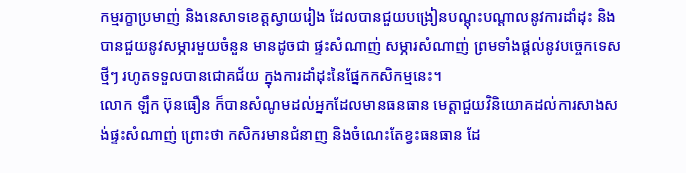កម្មរក្ខាប្រមាញ់ និងនេសាទខេត្តស្វាយរៀង ដែលបានជួយបង្រៀនបណ្ដុះបណ្ដាលនូវការដាំដុះ និងបានជួយនូវសម្ភារមួយចំនួន មានដូចជា ផ្ទះសំណាញ់ សម្ភារសំណាញ់ ព្រមទាំងផ្តល់នូវបច្ចេកទេសថ្មីៗ រហូតទទួលបានជោគជ័យ ក្នុងការដាំដុះនៃផ្នែកកសិកម្មនេះ។
លោក ឡឹក ប៊ុនធឿន ក៏បានសំណូមដល់អ្នកដែលមានធនធាន មេត្តាជួយវិនិយោគដល់ការសាងសង់ផ្ទះសំណាញ់ ព្រោះថា កសិករមានជំនាញ និងចំណេះតែខ្វះធនធាន ដែ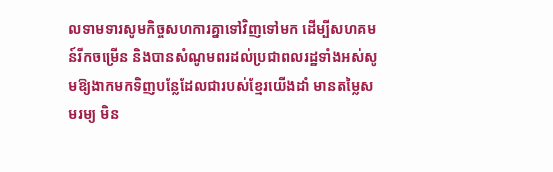លទាមទារសូមកិច្ចសហការគ្នាទៅវិញទៅមក ដើម្បីសហគមន៍រីកចម្រើន និងបានសំណូមពរដល់ប្រជាពលរដ្ឋទាំងអស់សូមឱ្យងាកមកទិញបន្លែដែលជារបស់ខ្មែរយើងដាំ មានតម្លៃសមរម្យ មិន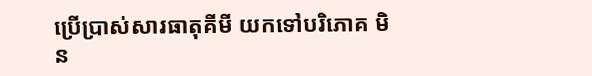ប្រើប្រាស់សារធាតុគីមី យកទៅបរិភោគ មិន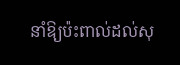នាំឱ្យប៉ះពាល់ដល់សុ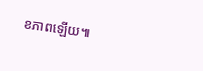ខភាពឡើយ៕